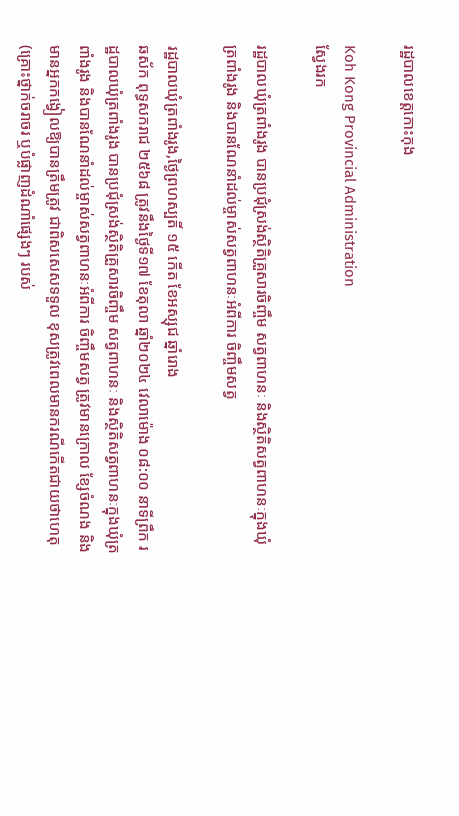រដ្ឋបាលខេត្តកោះកុង

Koh Kong Provincial Administration
ស្វែងរក

រដ្ឋបាលឃុំត្រពាំងរូង បានប្រជុំស្រង់ស្ថិតិគ្រួសារចិញ្ចឹម សត្វពាហនៈ និងស្ថិតិសត្វពាហនៈក្នុងឃុំត្រពាំងរូង និងបានណែនាំដល់ម្ចាស់សត្វពាហនៈអំពីការ ចិញ្ចឹមសត្វ

រដ្ឋបាលឃុំត្រពាំងរូង,ថ្ងៃព្រហស្បតិ៍ ១៥ កើត ខែអស្សុជ ឆ្នាំរោង
ឆស័ក ពុទ្ធសករាជ ២៥៦៨ ត្រូវនឹងថ្ងៃទី១៧ ខែតុលា ឆ្នាំ២០២៤ វេលាម៉ោង ០៨:០០ នាទីព្រឹក រដ្ឋបាលឃុំត្រពាំងរូង បានប្រជុំស្រង់ស្ថិតិគ្រួសារចិញ្ចឹម សត្វពាហនៈ និងស្ថិតិសត្វពាហនៈក្នុងឃុំត្រពាំងរូង និងបានណែនាំដល់ម្ចាស់សត្វពាហនៈអំពីការ ចិញ្ចឹមសត្វ ត្រូវមានក្រោល ខ្សែចំណង និងមានអ្នកកង្វៀលឱ្យបានត្រឹមត្រូវ ជាពិសសេសទទួល ខុសត្រូវពេលមានករណីកើតជាយថាហេតុ (គ្រោះថ្នាក់ចរាចរ ឬបំផ្លាញដំណាំផ្សេងៗ របស់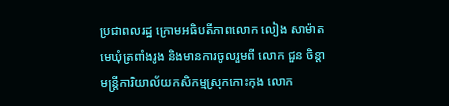ប្រជាពលរដ្ឋ ក្រោមអធិបតីភាពលោក លៀង សាម៉ាត មេឃុំត្រពាំងរូង និងមានការចូលរួមពី លោក ជួន ចិន្ដា មន្រ្តីការិយាល័យកសិកម្មស្រុកកោះកុង លោក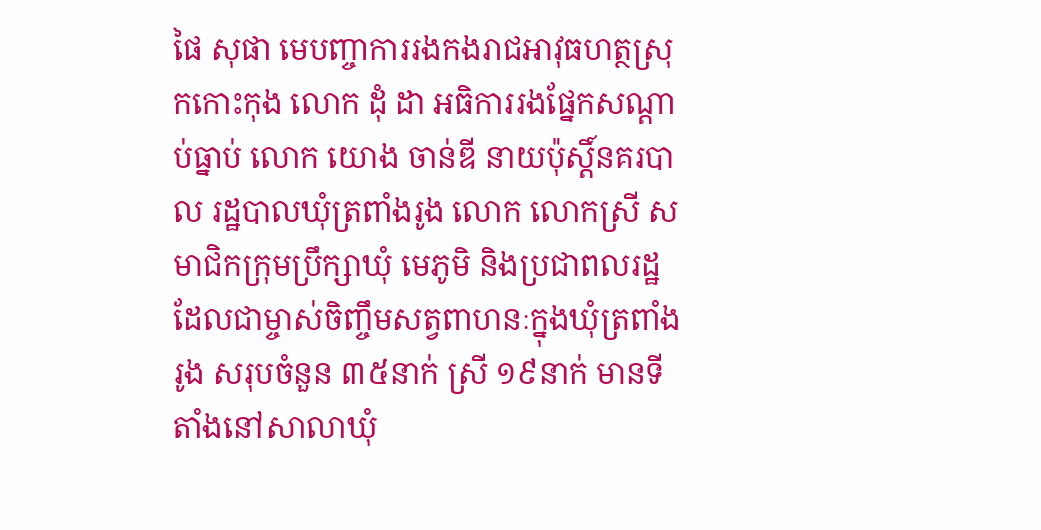ផៃ សុផា មេបញ្ចាការរងកងរាជអាវុធហត្ថស្រុកកោះកុង លោក ដុំ ដា អធិការរងផ្នែកសណ្ដាប់ធ្នាប់ លោក យោង ចាន់ឌី នាយប៉ុស្តិ៍នគរបាល រដ្ឋបាលឃុំត្រពាំងរូង លោក លោកស្រី សមាជិកក្រុមប្រឹក្សាឃុំ មេភូមិ និងប្រជាពលរដ្ឋដែលជាម្ចាស់ចិញ្ចឹមសត្វពាហនៈក្នុងឃុំត្រពាំងរូង សរុបចំនួន ៣៥នាក់ ស្រី ១៩នាក់ មានទីតាំងនៅសាលាឃុំ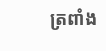ត្រពាំង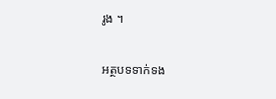រូង ។

អត្ថបទទាក់ទង